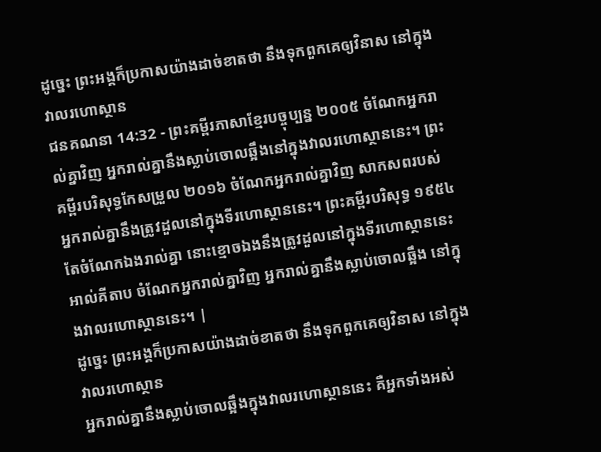ដូច្នេះ ព្រះអង្គក៏ប្រកាសយ៉ាងដាច់ខាតថា នឹងទុកពួកគេឲ្យវិនាស នៅក្នុងវាលរហោស្ថាន
ជនគណនា 14:32 - ព្រះគម្ពីរភាសាខ្មែរបច្ចុប្បន្ន ២០០៥ ចំណែកអ្នករាល់គ្នាវិញ អ្នករាល់គ្នានឹងស្លាប់ចោលឆ្អឹងនៅក្នុងវាលរហោស្ថាននេះ។ ព្រះគម្ពីរបរិសុទ្ធកែសម្រួល ២០១៦ ចំណែកអ្នករាល់គ្នាវិញ សាកសពរបស់អ្នករាល់គ្នានឹងត្រូវដួលនៅក្នុងទីរហោស្ថាននេះ។ ព្រះគម្ពីរបរិសុទ្ធ ១៩៥៤ តែចំណែកឯងរាល់គ្នា នោះខ្មោចឯងនឹងត្រូវដួលនៅក្នុងទីរហោស្ថាននេះ អាល់គីតាប ចំណែកអ្នករាល់គ្នាវិញ អ្នករាល់គ្នានឹងស្លាប់ចោលឆ្អឹង នៅក្នុងវាលរហោស្ថាននេះ។ |
ដូច្នេះ ព្រះអង្គក៏ប្រកាសយ៉ាងដាច់ខាតថា នឹងទុកពួកគេឲ្យវិនាស នៅក្នុងវាលរហោស្ថាន
អ្នករាល់គ្នានឹងស្លាប់ចោលឆ្អឹងក្នុងវាលរហោស្ថាននេះ គឺអ្នកទាំងអស់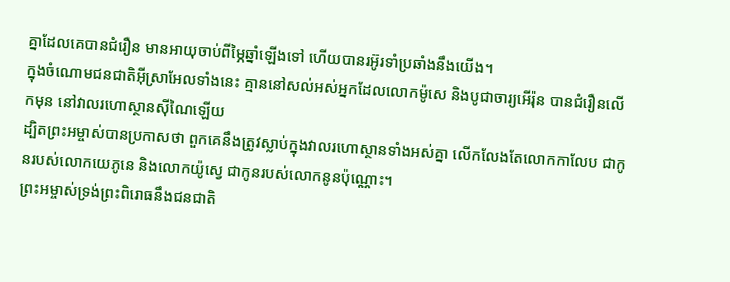គ្នាដែលគេបានជំរឿន មានអាយុចាប់ពីម្ភៃឆ្នាំឡើងទៅ ហើយបានរអ៊ូរទាំប្រឆាំងនឹងយើង។
ក្នុងចំណោមជនជាតិអ៊ីស្រាអែលទាំងនេះ គ្មាននៅសល់អស់អ្នកដែលលោកម៉ូសេ និងបូជាចារ្យអើរ៉ុន បានជំរឿនលើកមុន នៅវាលរហោស្ថានស៊ីណៃឡើយ
ដ្បិតព្រះអម្ចាស់បានប្រកាសថា ពួកគេនឹងត្រូវស្លាប់ក្នុងវាលរហោស្ថានទាំងអស់គ្នា លើកលែងតែលោកកាលែប ជាកូនរបស់លោកយេភូនេ និងលោកយ៉ូស្វេ ជាកូនរបស់លោកនូនប៉ុណ្ណោះ។
ព្រះអម្ចាស់ទ្រង់ព្រះពិរោធនឹងជនជាតិ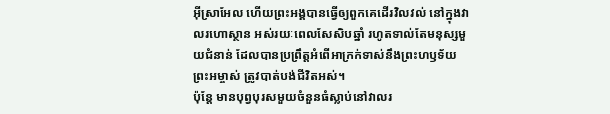អ៊ីស្រាអែល ហើយព្រះអង្គបានធ្វើឲ្យពួកគេដើរវិលវល់ នៅក្នុងវាលរហោស្ថាន អស់រយៈពេលសែសិបឆ្នាំ រហូតទាល់តែមនុស្សមួយជំនាន់ ដែលបានប្រព្រឹត្តអំពើអាក្រក់ទាស់នឹងព្រះហឫទ័យព្រះអម្ចាស់ ត្រូវបាត់បង់ជីវិតអស់។
ប៉ុន្តែ មានបុព្វបុរសមួយចំនួនធំស្លាប់នៅវាលរ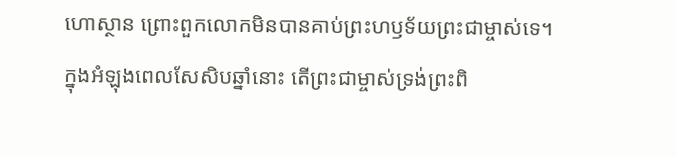ហោស្ថាន ព្រោះពួកលោកមិនបានគាប់ព្រះហឫទ័យព្រះជាម្ចាស់ទេ។
ក្នុងអំឡុងពេលសែសិបឆ្នាំនោះ តើព្រះជាម្ចាស់ទ្រង់ព្រះពិ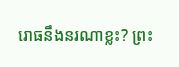រោធនឹងនរណាខ្លះ? ព្រះ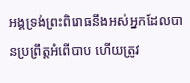អង្គទ្រង់ព្រះពិរោធនឹងអស់អ្នកដែលបានប្រព្រឹត្តអំពើបាប ហើយត្រូវ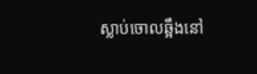ស្លាប់ចោលឆ្អឹងនៅ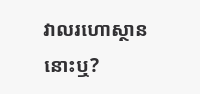វាលរហោស្ថាននោះឬ?